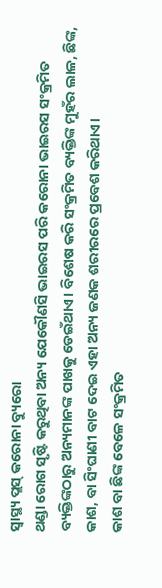ସ୍ୱାସ୍ଥ୍ୟ ପ୍ଲସ୍ କରୋନା ବ୍ୟୁରୋ
ଥଣ୍ଡା ରୋଗ ସୃଷ୍ଟି କରୁଥିବା ଅନ୍ୟ ଯେକୌଣସି ଭାଇରସ ପରି କରୋନା ଭାଇରସ ସଂକ୍ରମିତ ବ୍ୟକ୍ତିଙ୍କଠାରୁ ଅନ୍ୟମାନଙ୍କ ପାଖକୁ ଡେଇଁଥାଏ। ବିଶେଷ କରି ସଂକ୍ରମିତ ବ୍ୟକ୍ତିଙ୍କ ମୁହଁର ଲାଳ, ଛିଙ୍କ, କାଶ, ବା ସିଂଘାଣୀ ବାଟ ଦେଇ ଏହା ଅନ୍ୟ ଜଣକ ଶରୀରରେ ପ୍ରବେଶ କରିଥାଏ।
କାଶ ବା ଛିଙ୍କ ବେଳେ ସଂକ୍ରମିତ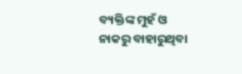ବ୍ୟକ୍ତିଙ୍କ ମୁହଁ ଓ ନାକରୁ ବାହାରୁଥିବା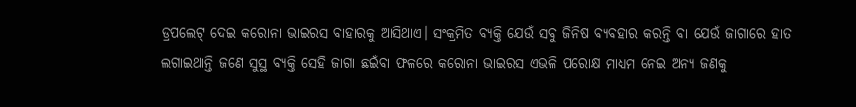ଡ୍ରପଲେଟ୍ ଦେଇ କରୋନା ଭାଇରସ ବାହାରକୁ ଆସିଥାଏ। ସଂକ୍ରମିତ ବ୍ୟକ୍ତି ଯେଉଁ ସବୁ ଜିନିଷ ବ୍ୟବହାର କରନ୍ତି ବା ଯେଉଁ ଜାଗାରେ ହାତ ଲଗାଇଥାନ୍ତି ଜଣେ ସୁସ୍ଥ ବ୍ୟକ୍ତି ସେହି ଜାଗା ଛଇଁବା ଫଳରେ କରୋନା ଭାଇରସ ଏଭଳି ପରୋକ୍ଷ ମାଧ୍ୟମ ନେଇ ଅନ୍ୟ ଜଣକୁ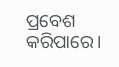ପ୍ରବେଶ କରିପାରେ।